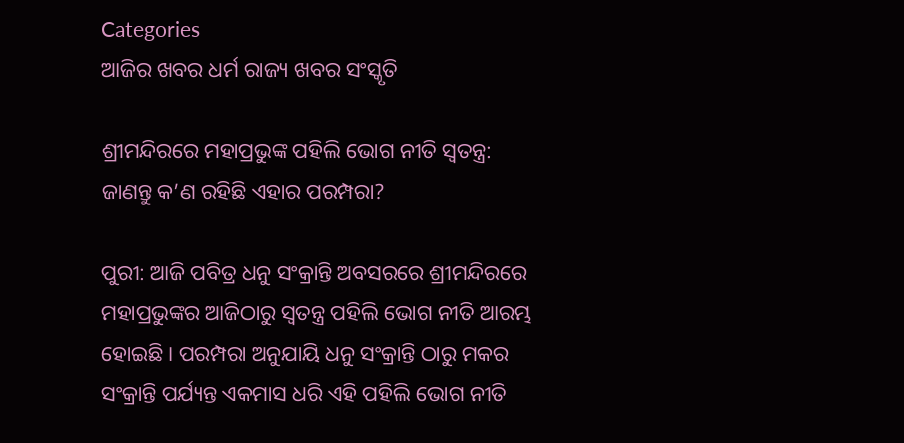Categories
ଆଜିର ଖବର ଧର୍ମ ରାଜ୍ୟ ଖବର ସଂସ୍କୃତି

ଶ୍ରୀମନ୍ଦିରରେ ମହାପ୍ରଭୁଙ୍କ ପହିଲି ଭୋଗ ନୀତି ସ୍ୱତନ୍ତ୍ର: ଜାଣନ୍ତୁ କ’ଣ ରହିଛି ଏହାର ପରମ୍ପରା?

ପୁରୀ: ଆଜି ପବିତ୍ର ଧନୁ ସଂକ୍ରାନ୍ତି ଅବସରରେ ଶ୍ରୀମନ୍ଦିରରେ ମହାପ୍ରଭୁଙ୍କର ଆଜିଠାରୁ ସ୍ୱତନ୍ତ୍ର ପହିଲି ଭୋଗ ନୀତି ଆରମ୍ଭ ହୋଇଛି। ପରମ୍ପରା ଅନୁଯାୟି ଧନୁ ସଂକ୍ରାନ୍ତି ଠାରୁ ମକର ସଂକ୍ରାନ୍ତି ପର୍ଯ୍ୟନ୍ତ ଏକମାସ ଧରି ଏହି ପହିଲି ଭୋଗ ନୀତି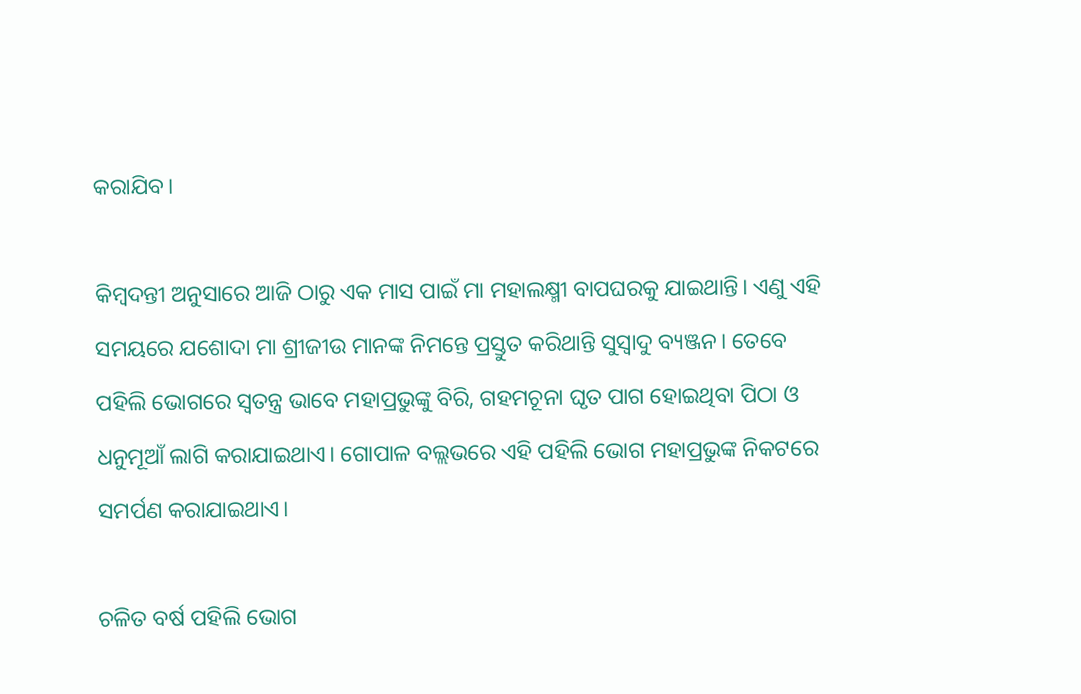କରାଯିବ।

କିମ୍ବଦନ୍ତୀ ଅନୁସାରେ ଆଜି ଠାରୁ ଏକ ମାସ ପାଇଁ ମା ମହାଲକ୍ଷ୍ମୀ ବାପଘରକୁ ଯାଇଥାନ୍ତି। ଏଣୁ ଏହି ସମୟରେ ଯଶୋଦା ମା ଶ୍ରୀଜୀଉ ମାନଙ୍କ ନିମନ୍ତେ ପ୍ରସ୍ତୁତ କରିଥାନ୍ତି ସୁସ୍ବାଦୁ ବ୍ୟଞ୍ଜନ। ତେବେ ପହିଲି ଭୋଗରେ ସ୍ୱତନ୍ତ୍ର ଭାବେ ମହାପ୍ରଭୁଙ୍କୁ ବିରି, ଗହମଚୂନା ଘୃତ ପାଗ ହୋଇଥିବା ପିଠା ଓ ଧନୁମୂଆଁ ଲାଗି କରାଯାଇଥାଏ। ଗୋପାଳ ବଲ୍ଲଭରେ ଏହି ପହିଲି ଭୋଗ ମହାପ୍ରଭୁଙ୍କ ନିକଟରେ ସମର୍ପଣ କରାଯାଇଥାଏ।

ଚଳିତ ବର୍ଷ ପହିଲି ଭୋଗ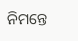ନିମନ୍ତେ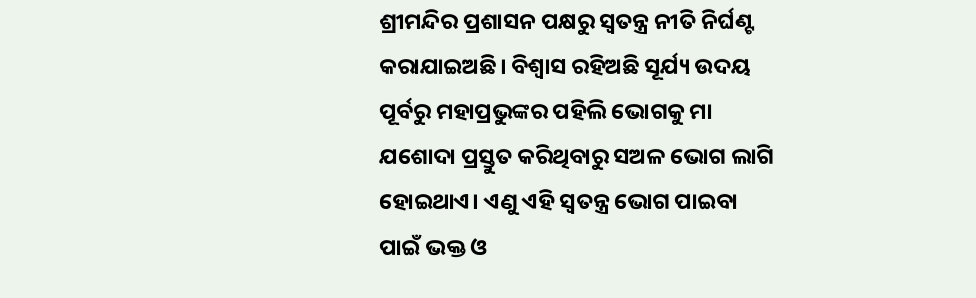ଶ୍ରୀମନ୍ଦିର ପ୍ରଶାସନ ପକ୍ଷରୁ ସ୍ୱତନ୍ତ୍ର ନୀତି ନିର୍ଘଣ୍ଟ କରାଯାଇଅଛି। ବିଶ୍ୱାସ ରହିଅଛି ସୂର୍ଯ୍ୟ ଉଦୟ ପୂର୍ବରୁ ମହାପ୍ରଭୁଙ୍କର ପହିଲି ଭୋଗକୁ ମା ଯଶୋଦା ପ୍ରସ୍ତୁତ କରିଥିବାରୁ ସଅଳ ଭୋଗ ଲାଗି ହୋଇଥାଏ। ଏଣୁ ଏହି ସ୍ୱତନ୍ତ୍ର ଭୋଗ ପାଇବା ପାଇଁ ଭକ୍ତ ଓ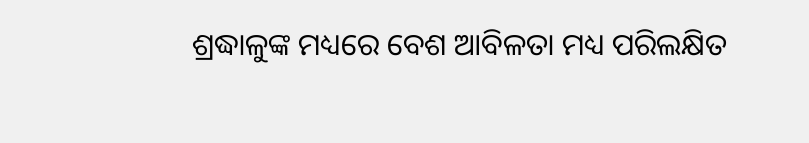ଶ୍ରଦ୍ଧାଳୁଙ୍କ ମଧ୍ୟରେ ବେଶ ଆବିଳତା ମଧ୍ୟ ପରିଲକ୍ଷିତ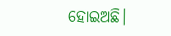ହୋଇଅଛି।